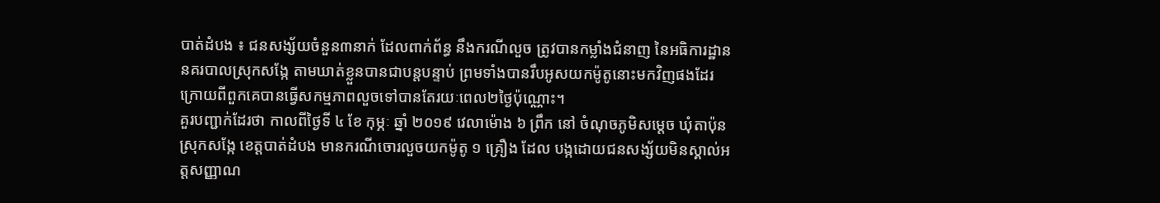បាត់ដំបង ៖ ជនសង្ស័យចំនួន៣នាក់ ដែលពាក់ព័ន្ធ នឹងករណីលួច ត្រូវបានកម្លាំងជំនាញ នៃអធិការដ្ឋាន នគរបាលស្រុកសង្កែ តាមឃាត់ខ្លួនបានជាបន្តបន្ទាប់ ព្រមទាំងបានរឹបអូសយកម៉ូតូនោះមកវិញផងដែរ ក្រោយពីពួកគេបានធ្វើសកម្មភាពលួចទៅបានតែរយៈពេល២ថ្ងៃប៉ុណ្ណោះ។
គួរបញ្ជាក់ដែរថា កាលពីថ្ងៃទី ៤ ខែ កុម្ភៈ ឆ្នាំ ២០១៩ វេលាម៉ោង ៦ ព្រឹក នៅ ចំណុចភូមិសម្តេច ឃុំតាប៉ុន ស្រុកសង្កែ ខេត្តបាត់ដំបង មានករណីចោរលួចយកម៉ូតូ ១ គ្រឿង ដែល បង្កដោយជនសង្ស័យមិនស្គាល់អត្តសញ្ញាណ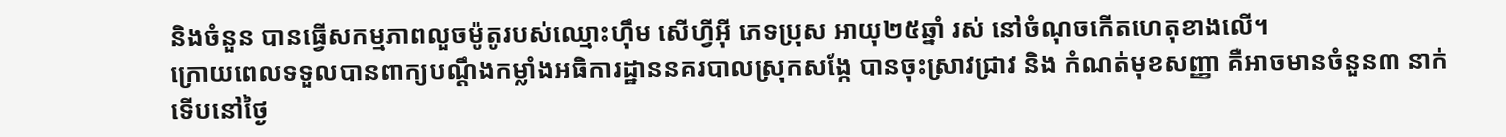និងចំនួន បានធ្វើសកម្មភាពលួចម៉ូតូរបស់ឈ្មោះហ៊ឹម សើហ្វីអ៊ី ភេទប្រុស អាយុ២៥ឆ្នាំ រស់ នៅចំណុចកើតហេតុខាងលើ។
ក្រោយពេលទទួលបានពាក្យបណ្ដឹងកម្លាំងអធិការដ្ឋាននគរបាលស្រុកសង្កែ បានចុះស្រាវជ្រាវ និង កំណត់មុខសញ្ញា គឺអាចមានចំនួន៣ នាក់ ទើបនៅថ្ងៃ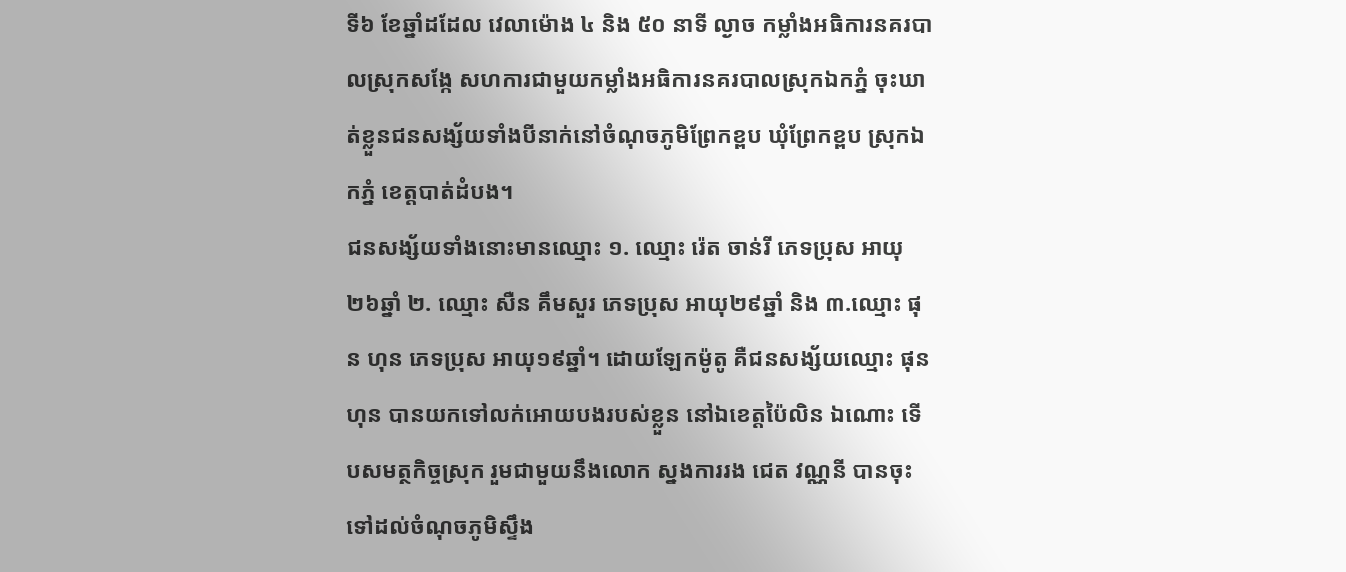ទី៦ ខែឆ្នាំដដែល វេលាម៉ោង ៤ និង ៥០ នាទី ល្ងាច កម្លាំងអធិការនគរបាលស្រុកសង្កែ សហការជាមួយកម្លាំងអធិការនគរបាលស្រុកឯកភ្នំ ចុះឃាត់ខ្លួនជនសង្ស័យទាំងបីនាក់នៅចំណុចភូមិព្រែកខ្ពប ឃុំព្រែកខ្ពប ស្រុកឯកភ្នំ ខេត្តបាត់ដំបង។
ជនសង្ស័យទាំងនោះមានឈ្មោះ ១. ឈ្មោះ រ៉េត ចាន់រី ភេទប្រុស អាយុ២៦ឆ្នាំ ២. ឈ្មោះ សឺន គឹមសួរ ភេទប្រុស អាយុ២៩ឆ្នាំ និង ៣.ឈ្មោះ ផុន ហុន ភេទប្រុស អាយុ១៩ឆ្នាំ។ ដោយឡែកម៉ូតូ គឺជនសង្ស័យឈ្មោះ ផុន ហុន បានយកទៅលក់អោយបងរបស់ខ្លួន នៅឯខេត្តប៉ៃលិន ឯណោះ ទើបសមត្ថកិច្ចស្រុក រួមជាមួយនឹងលោក ស្នងការរង ជេត វណ្ណនី បានចុះទៅដល់ចំណុចភូមិស្ទឹង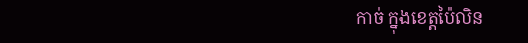កាច់ ក្នុងខេត្តប៉ៃលិន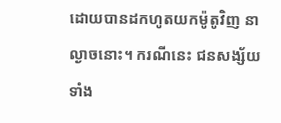ដោយបានដកហូតយកម៉ូតូវិញ នាល្ងាចនោះ។ ករណីនេះ ជនសង្ស័យទាំង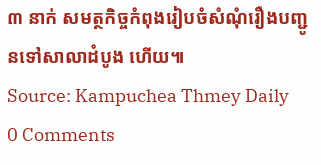៣ នាក់ សមត្ថកិច្ចកំពុងរៀបចំសំណុំរឿងបញ្ជូនទៅសាលាដំបូង ហើយ៕
Source: Kampuchea Thmey Daily
0 Comments